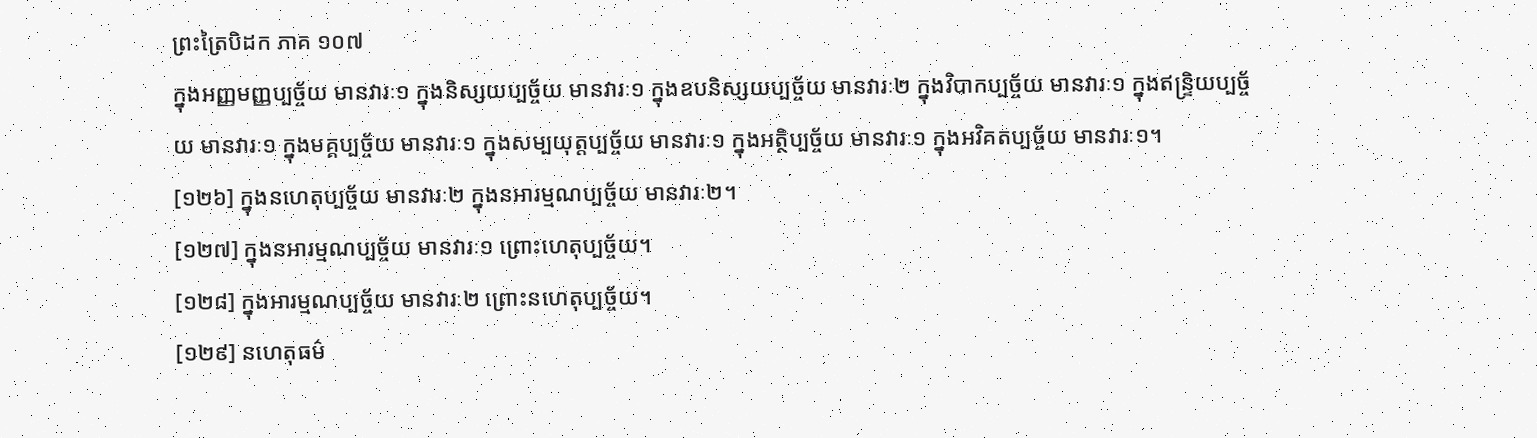ព្រះត្រៃបិដក ភាគ ១០៧
ក្នុងអញ្ញមញ្ញប្បច្ច័យ មានវារៈ១ ក្នុងនិស្សយប្បច្ច័យ មានវារៈ១ ក្នុងឧបនិស្សយប្បច្ច័យ មានវារៈ២ ក្នុងវិបាកប្បច្ច័យ មានវារៈ១ ក្នុងឥន្ទ្រិយប្បច្ច័យ មានវារៈ១ ក្នុងមគ្គប្បច្ច័យ មានវារៈ១ ក្នុងសម្បយុត្តប្បច្ច័យ មានវារៈ១ ក្នុងអត្ថិប្បច្ច័យ មានវារៈ១ ក្នុងអវិគតប្បច្ច័យ មានវារៈ១។
[១២៦] ក្នុងនហេតុប្បច្ច័យ មានវារៈ២ ក្នុងនអារម្មណប្បច្ច័យ មានវារៈ២។
[១២៧] ក្នុងនអារម្មណប្បច្ច័យ មានវារៈ១ ព្រោះហេតុប្បច្ច័យ។
[១២៨] ក្នុងអារម្មណប្បច្ច័យ មានវារៈ២ ព្រោះនហេតុប្បច្ច័យ។
[១២៩] នហេតុធម៌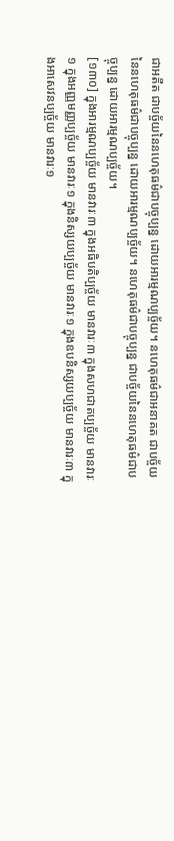ជាអតីត ជាបច្ច័យនៃនហេតុធម៌ជាបច្ចុប្បន្ន ដោយអារម្មណប្បច្ច័យ។ នហេតុធម៌ជាអនាគត ជាបច្ច័យនៃនហេតុធម៌ជាបច្ចុប្បន្ន ដោយអារម្មណប្បច្ច័យ។ នហេតុធម៌ជាបច្ចុប្បន្ន ជាបច្ច័យនៃនហេតុធម៌ជាបច្ចុប្បន្ន ដោយអារម្មណប្បច្ច័យ។
[១៣០] ក្នុងអារម្មណប្បច្ច័យ មានវារៈ៣ ក្នុងអធិបតិប្បច្ច័យ មានវារៈ៣ ក្នុងសហជាតប្បច្ច័យ មានវារៈ១ ក្នុងអញ្ញមញ្ញប្បច្ច័យ មានវារៈ១ ក្នុងនិស្សយប្បច្ច័យ មានវារៈ១ ក្នុងឧបនិស្សយប្បច្ច័យ មានវារៈ៣ ក្នុងអាសេវនប្បច្ច័យ មានវារៈ១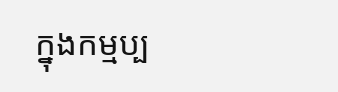ក្នុងកម្មប្ប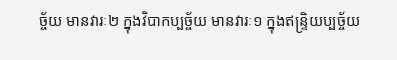ច្ច័យ មានវារៈ២ ក្នុងវិបាកប្បច្ច័យ មានវារៈ១ ក្នុងឥន្រ្ទិយប្បច្ច័យ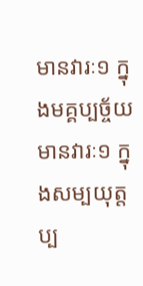មានវារៈ១ ក្នុងមគ្គប្បច្ច័យ មានវារៈ១ ក្នុងសម្បយុត្តប្ប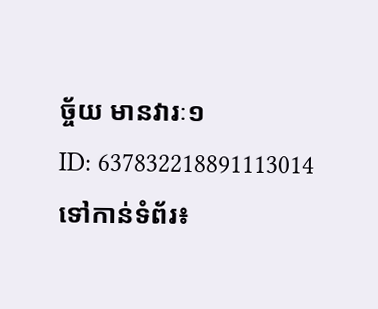ច្ច័យ មានវារៈ១
ID: 637832218891113014
ទៅកាន់ទំព័រ៖